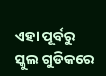ଏହା ପୂର୍ବରୁ ସ୍କୁଲ ଗୁଡିକରେ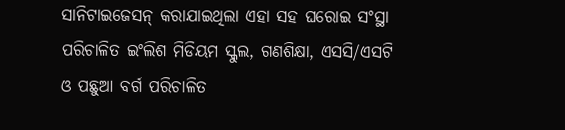ସାନିଟାଇଜେସନ୍ କରାଯାଇଥିଲା ଏହା ସହ ଘରୋଇ ସଂସ୍ଥା ପରିଚାଳିତ ଇଂଲିଶ ମିଡିୟମ ସ୍କୁଲ, ଗଣଶିକ୍ଷା, ଏସସି/ଏସଟି ଓ ପଛୁଆ ବର୍ଗ ପରିଚାଳିତ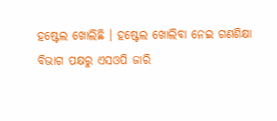ହଷ୍ଟେଲ ଖୋଲିଛି । ହଷ୍ଟେଲ ଖୋଲିବା ନେଇ ଗଣଶିକ୍ଷା ବିଭାଗ ପକ୍ଷରୁ ଏସଓପି ଜାରି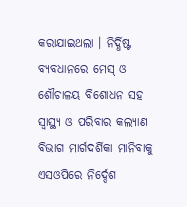କରାଯାଇଥଲା । ନିର୍ଦ୍ଧିଷ୍ଟ ବ୍ୟବଧାନରେ ମେସ୍ ଓ ଶୌଚାଳୟ ବିଶୋଧନ ସହ ସ୍ୱାସ୍ଥ୍ୟ ଓ ପରିବାର କଲ୍ୟାଣ ବିଭାଗ ମାର୍ଗଦର୍ଶିକା ମାନିବାକୁ ଏସଓପିରେ ନିର୍ଦ୍ଦେଶ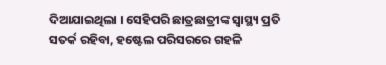ଦିଆଯାଇଥିଲା । ସେହିପରି ଛାତ୍ରଛାତ୍ରୀଙ୍କ ସ୍ୱାସ୍ଥ୍ୟ ପ୍ରତି ସତର୍କ ରହିବା, ହଷ୍ଟେଲ ପରିସରରେ ଗହଳି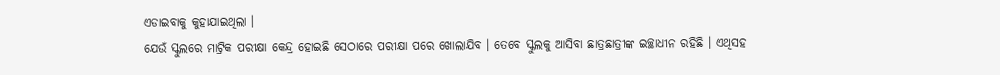ଏଡାଇବାକୁ କୁହାଯାଇଥିଲା ।
ଯେଉଁ ସ୍କୁଲରେ ମାଟ୍ରିକ ପରୀକ୍ଷା କେନ୍ଦ୍ର ହୋଇଛି ସେଠାରେ ପରୀକ୍ଷା ପରେ ଖୋଲାଯିବ । ତେବେ ସ୍କୁଲକୁ ଆସିବା ଛାତ୍ରଛାତ୍ରୀଙ୍କ ଇଚ୍ଛାଧୀନ ରହିଛି । ଏଥିସହ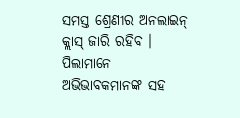ସମସ୍ତ ଶ୍ରେଣୀର ଅନଲାଇନ୍ କ୍ଲାସ୍ ଜାରି ରହିବ । ପିଲାମାନେ ଅଭିଭାବକମାନଙ୍କ ସହ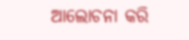ଆଲୋଚନା କରି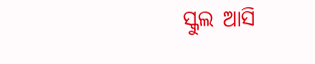ସ୍କୁଲ ଆସି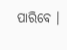ପାରିବେ ।